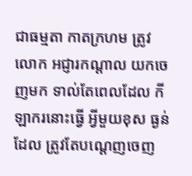ជាធម្មតា កាតក្រហម ត្រូវលោក អជ្ញារកណ្តាល យកចេញមក ទាល់តែពេលដែល កីឡាករនោះធ្វើ អ្វីមួយខុស ធ្ងន់ដែល ត្រូវតែបណ្តេញចេញ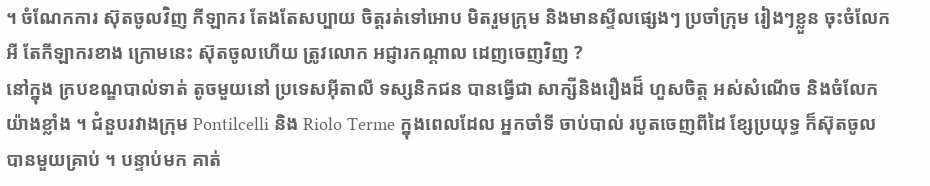។ ចំណែកការ ស៊ុតចូលវិញ កីឡាករ តែងតែសប្បាយ ចិត្តរត់ទៅអោប មិតរួមក្រុម និងមានស្ទីលផ្សេងៗ ប្រចាំក្រុម រៀងៗខ្លួន ចុះចំលែកអី តែកីឡាករខាង ក្រោមនេះ ស៊ុតចូលហើយ ត្រូវលោក អជ្ញារកណ្តាល ដេញចេញវិញ ?
នៅក្នុង ក្របខណ្ឌបាល់ទាត់ តូចមួយនៅ ប្រទេសអ៊ីតាលី ទស្សនិកជន បានធ្វើជា សាក្សីនិងរឿងដ៏ ហួសចិត្ត អស់សំណើច និងចំលែក យ៉ាងខ្លាំង ។ ជំនួបរវាងក្រុម Pontilcelli និង Riolo Terme ក្នុងពេលដែល អ្នកចាំទី ចាប់បាល់ របូតចេញពីដៃ ខ្សែប្រយុទ្ធ ក៏ស៊ុតចូល បានមួយគ្រាប់ ។ បន្ទាប់មក គាត់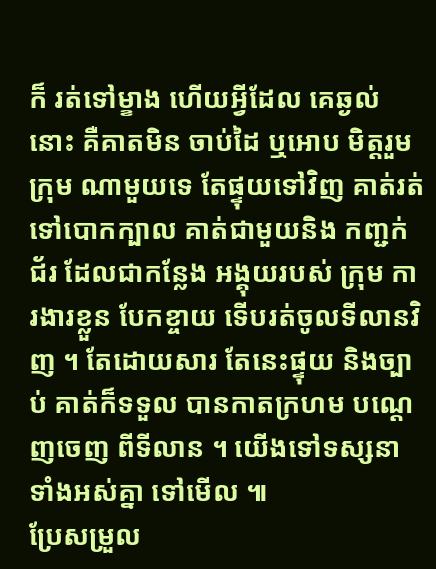ក៏ រត់ទៅម្ខាង ហើយអ្វីដែល គេឆ្ងល់នោះ គឺគាតមិន ចាប់ដៃ ឬអោប មិត្តរួមក្រុម ណាមួយទេ តែផ្ទុយទៅវិញ គាត់រត់ ទៅបោកក្បាល គាត់ជាមួយនិង កញ្ជក់ជ័រ ដែលជាកន្លែង អង្គុយរបស់ ក្រុម ការងារខ្លួន បែកខ្ចាយ ទើបរត់ចូលទីលានវិញ ។ តែដោយសារ តែនេះផ្ទុយ និងច្បាប់ គាត់ក៏ទទួល បានកាតក្រហម បណ្តេញចេញ ពីទីលាន ។ យើងទៅទស្សនា ទាំងអស់គ្នា ទៅមើល ៕
ប្រែសម្រួល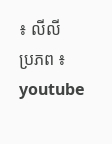៖ លីលី
ប្រភព ៖ youtube